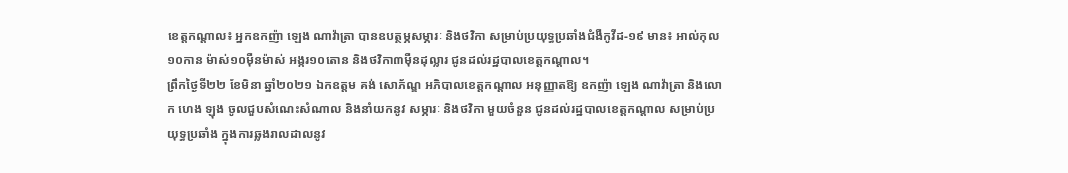ខេត្តកណ្ដាល៖ អ្នកឧកញ៉ា ឡេង ណាវ៉ាត្រា បានឧបត្ថម្ភសម្ភារៈ និងថវិកា សម្រាប់ប្រយុទ្ធប្រឆាំងជំងឺកូវីដ-១៩ មាន៖ អាល់កុល១០កាន ម៉ាស់១០ម៉ឺនម៉ាស់ អង្ករ១០តោន និងថវិកា៣ម៉ឺនដុល្លារ ជូនដល់រដ្ឋបាលខេត្តកណ្ដាល។
ព្រឹកថ្ងៃទី២២ ខែមិនា ឆ្នាំ២០២១ ឯកឧត្តម គង់ សោភ័ណ្ឌ អភិបាលខេត្តកណ្ដាល អនុញ្ញាតឱ្យ ឧកញ៉ា ឡេង ណាវ៉ាត្រា និងលោក ហេង ឡុង ចូលជួបសំណេះសំណាល និងនាំយកនូវ សម្ភារៈ និងថវិកា មួយចំនួន ជូនដល់រដ្ឋបាលខេត្តកណ្ដាល សម្រាប់ប្រយុទ្ធប្រឆាំង ក្នុងការឆ្លងរាលដាលនូវ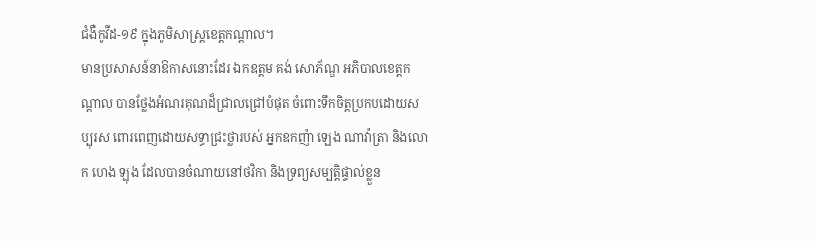ជំងឺកូវីដ-១៩ ក្នុងភូមិសាស្ត្រខេត្តកណ្ដាល។
មានប្រសាសន៍នាឱកាសនោះដែរ ឯកឧត្តម គង់ សោភ័ណ្ឌ អភិបាលខេត្តកណ្ដាល បានថ្លែងអំណរគុណដ៏ជ្រាលជ្រៅបំផុត ចំពោះទឹកចិត្តប្រកបដោយសប្បុរស ពោរពេញដោយសទ្ធាជ្រះថ្លារបស់ អ្នកឧកញ៉ា ឡេង ណាវ៉ាត្រា និងលោក ហេង ឡុង ដែលបានចំណាយនៅថវិកា និងទ្រព្យសម្បត្តិផ្ទាល់ខ្លួន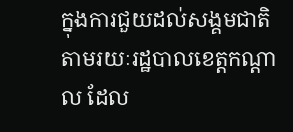ក្នុងការជួយដល់សង្គមជាតិ តាមរយៈរដ្ឋបាលខេត្តកណ្ដាល ដែល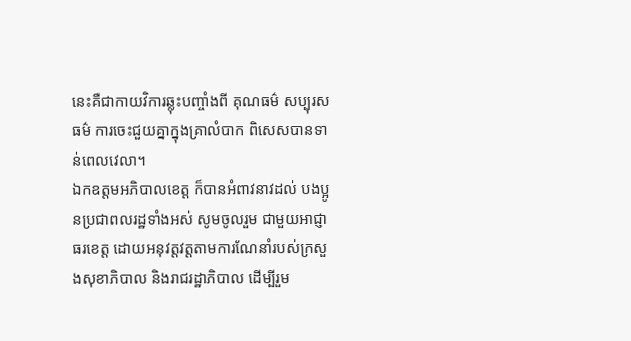នេះគឺជាកាយវិការឆ្លុះបញ្ចាំងពី គុណធម៌ សប្បុរសធម៌ ការចេះជួយគ្នាក្នុងគ្រាលំបាក ពិសេសបានទាន់ពេលវេលា។
ឯកឧត្តមអភិបាលខេត្ត ក៏បានអំពាវនាវដល់ បងប្អូនប្រជាពលរដ្ឋទាំងអស់ សូមចូលរួម ជាមួយអាជ្ញាធរខេត្ត ដោយអនុវត្តវត្តតាមការណែនាំរបស់ក្រសួងសុខាភិបាល និងរាជរដ្ឋាភិបាល ដើម្បីរួម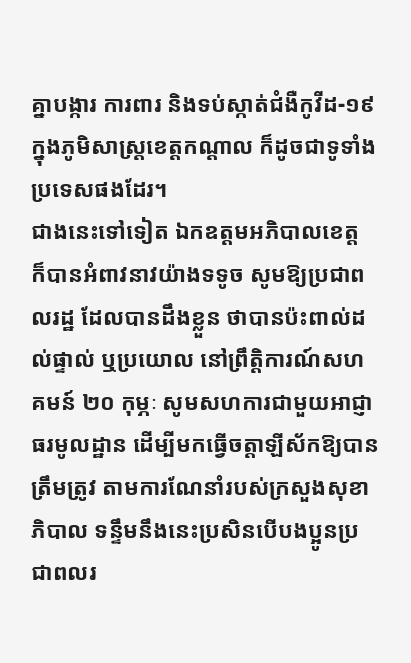គ្នាបង្ការ ការពារ និងទប់ស្កាត់ជំងឺកូវីដ-១៩ ក្នុងភូមិសាស្ត្រខេត្តកណ្ដាល ក៏ដូចជាទូទាំងប្រទេសផងដែរ។
ជាងនេះទៅទៀត ឯកឧត្តមអភិបាលខេត្ត ក៏បានអំពាវនាវយ៉ាងទទូច សូមឱ្យប្រជាពលរដ្ឋ ដែលបានដឹងខ្លួន ថាបានប៉ះពាល់ដល់ផ្ទាល់ ឬប្រយោល នៅព្រឹត្តិការណ៍សហគមន៍ ២០ កុម្ភៈ សូមសហការជាមួយអាជ្ញាធរមូលដ្ឋាន ដើម្បីមកធ្វើចត្តាឡីស័កឱ្យបានត្រឹមត្រូវ តាមការណែនាំរបស់ក្រសួងសុខាភិបាល ទន្ទឹមនឹងនេះប្រសិនបើបងប្អូនប្រជាពលរ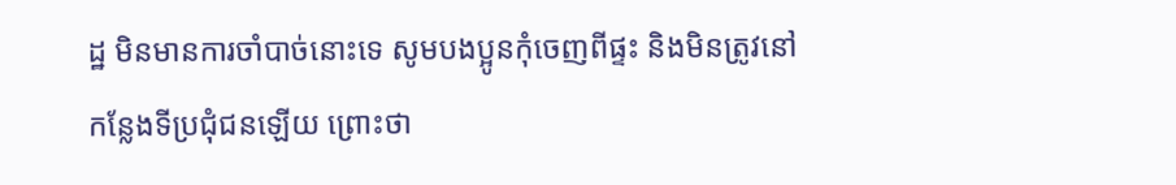ដ្ឋ មិនមានការចាំបាច់នោះទេ សូមបងប្អូនកុំចេញពីផ្ទះ និងមិនត្រូវនៅកន្លែងទីប្រជុំជនឡើយ ព្រោះថា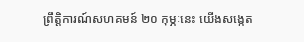ព្រឹត្តិការណ៍សហគមន៍ ២០ កុម្ភៈនេះ យើងសង្កេត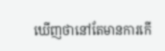ឃើញថានៅតែមានការកើ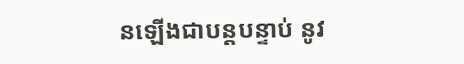នឡើងជាបន្តបន្ទាប់ នូវ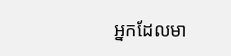អ្នកដែលមា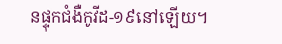នផ្ទុកជំងឺកូវីដ-១៩នៅឡើយ។